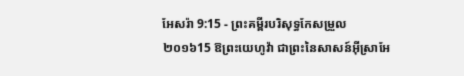អែសរ៉ា 9:15 - ព្រះគម្ពីរបរិសុទ្ធកែសម្រួល ២០១៦15 ឱព្រះយេហូវ៉ា ជាព្រះនៃសាសន៍អ៊ីស្រាអែ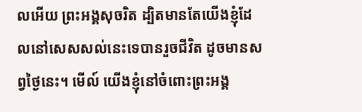លអើយ ព្រះអង្គសុចរិត ដ្បិតមានតែយើងខ្ញុំដែលនៅសេសសល់នេះទេបានរួចជីវិត ដូចមានសព្វថ្ងៃនេះ។ មើល៍ យើងខ្ញុំនៅចំពោះព្រះអង្គ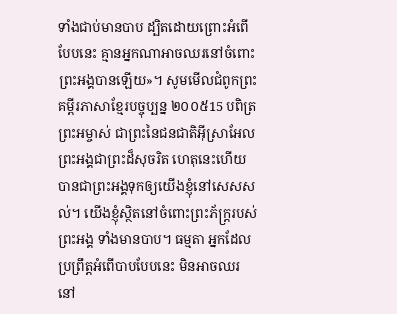ទាំងជាប់មានបាប ដ្បិតដោយព្រោះអំពើបែបនេះ គ្មានអ្នកណាអាចឈរនៅចំពោះព្រះអង្គបានឡើយ»។ សូមមើលជំពូកព្រះគម្ពីរភាសាខ្មែរបច្ចុប្បន្ន ២០០៥15 បពិត្រព្រះអម្ចាស់ ជាព្រះនៃជនជាតិអ៊ីស្រាអែល ព្រះអង្គជាព្រះដ៏សុចរិត ហេតុនេះហើយបានជាព្រះអង្គទុកឲ្យយើងខ្ញុំនៅសេសសល់។ យើងខ្ញុំស្ថិតនៅចំពោះព្រះភ័ក្ត្ររបស់ព្រះអង្គ ទាំងមានបាប។ ធម្មតា អ្នកដែលប្រព្រឹត្តអំពើបាបបែបនេះ មិនអាចឈរនៅ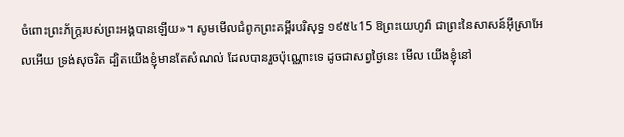ចំពោះព្រះភ័ក្ត្ររបស់ព្រះអង្គបានឡើយ»។ សូមមើលជំពូកព្រះគម្ពីរបរិសុទ្ធ ១៩៥៤15 ឱព្រះយេហូវ៉ា ជាព្រះនៃសាសន៍អ៊ីស្រាអែលអើយ ទ្រង់សុចរិត ដ្បិតយើងខ្ញុំមានតែសំណល់ ដែលបានរួចប៉ុណ្ណោះទេ ដូចជាសព្វថ្ងៃនេះ មើល យើងខ្ញុំនៅ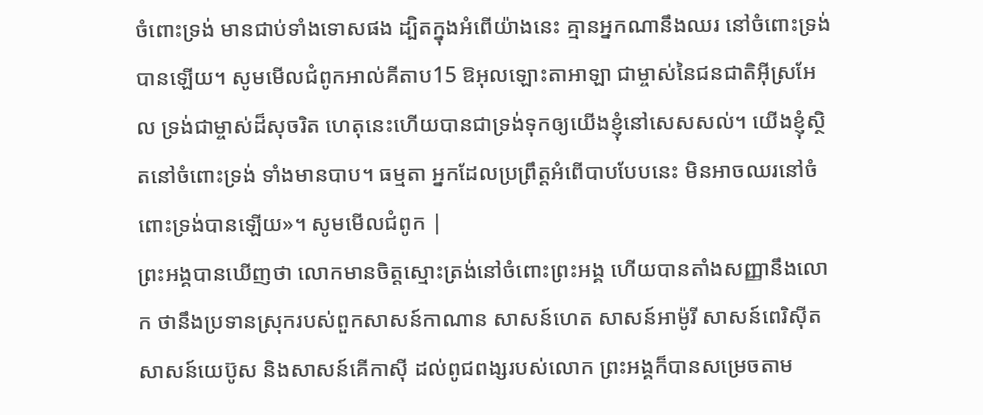ចំពោះទ្រង់ មានជាប់ទាំងទោសផង ដ្បិតក្នុងអំពើយ៉ាងនេះ គ្មានអ្នកណានឹងឈរ នៅចំពោះទ្រង់បានឡើយ។ សូមមើលជំពូកអាល់គីតាប15 ឱអុលឡោះតាអាឡា ជាម្ចាស់នៃជនជាតិអ៊ីស្រអែល ទ្រង់ជាម្ចាស់ដ៏សុចរិត ហេតុនេះហើយបានជាទ្រង់ទុកឲ្យយើងខ្ញុំនៅសេសសល់។ យើងខ្ញុំស្ថិតនៅចំពោះទ្រង់ ទាំងមានបាប។ ធម្មតា អ្នកដែលប្រព្រឹត្តអំពើបាបបែបនេះ មិនអាចឈរនៅចំពោះទ្រង់បានឡើយ»។ សូមមើលជំពូក |
ព្រះអង្គបានឃើញថា លោកមានចិត្តស្មោះត្រង់នៅចំពោះព្រះអង្គ ហើយបានតាំងសញ្ញានឹងលោក ថានឹងប្រទានស្រុករបស់ពួកសាសន៍កាណាន សាសន៍ហេត សាសន៍អាម៉ូរី សាសន៍ពេរិស៊ីត សាសន៍យេប៊ូស និងសាសន៍គើកាស៊ី ដល់ពូជពង្សរបស់លោក ព្រះអង្គក៏បានសម្រេចតាម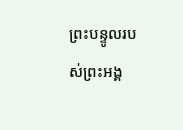ព្រះបន្ទូលរបស់ព្រះអង្គ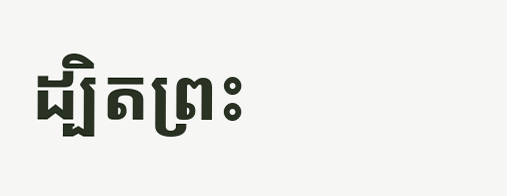ដ្បិតព្រះ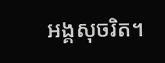អង្គសុចរិត។